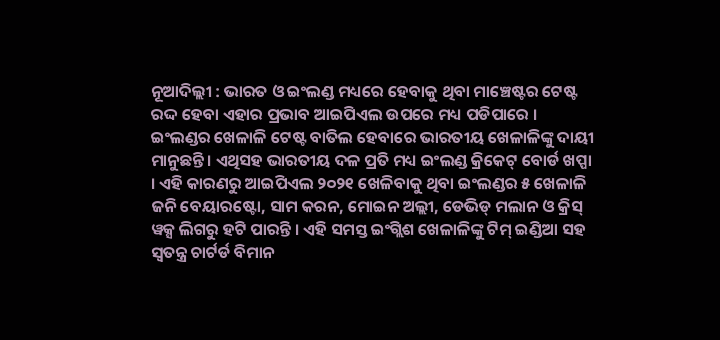ନୂଆଦିଲ୍ଲୀ : ଭାରତ ଓ ଇଂଲଣ୍ଡ ମଧ୍ୟରେ ହେବାକୁ ଥିବା ମାଞ୍ଚେଷ୍ଟର ଟେଷ୍ଟ ରଦ୍ଦ ହେବା ଏହାର ପ୍ରଭାବ ଆଇପିଏଲ ଉପରେ ମଧ୍ୟ ପଡିପାରେ । ଇଂଲଣ୍ଡର ଖେଳାଳି ଟେଷ୍ଟ ବାତିଲ ହେବାରେ ଭାରତୀୟ ଖେଳାଳିଙ୍କୁ ଦାୟୀ ମାନୁଛନ୍ତି । ଏଥିସହ ଭାରତୀୟ ଦଳ ପ୍ରତି ମଧ୍ୟ ଇଂଲଣ୍ଡ କ୍ରିକେଟ୍ ବୋର୍ଡ ଖପ୍ପା । ଏହି କାରଣରୁ ଆଇପିଏଲ ୨୦୨୧ ଖେଳିବାକୁ ଥିବା ଇଂଲଣ୍ଡର ୫ ଖେଳାଳି ଜନି ବେୟାରଷ୍ଟୋ, ସାମ କରନ, ମୋଇନ ଅଲ୍ଲୀ, ଡେଭିଡ୍ ମଲାନ ଓ କ୍ରିସ୍ ୱକ୍ସ ଲିଗରୁ ହଟି ପାରନ୍ତି । ଏହି ସମସ୍ତ ଇଂଗ୍ଲିଶ ଖେଳାଳିଙ୍କୁ ଟିମ୍ ଇଣ୍ଡିଆ ସହ ସ୍ୱତନ୍ତ୍ର ଚାର୍ଟର୍ଡ ବିମାନ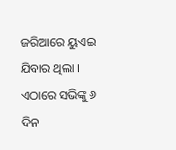ଜରିଆରେ ୟୁଏଇ ଯିବାର ଥିଲା । ଏଠାରେ ସଭିଙ୍କୁ ୬ ଦିନ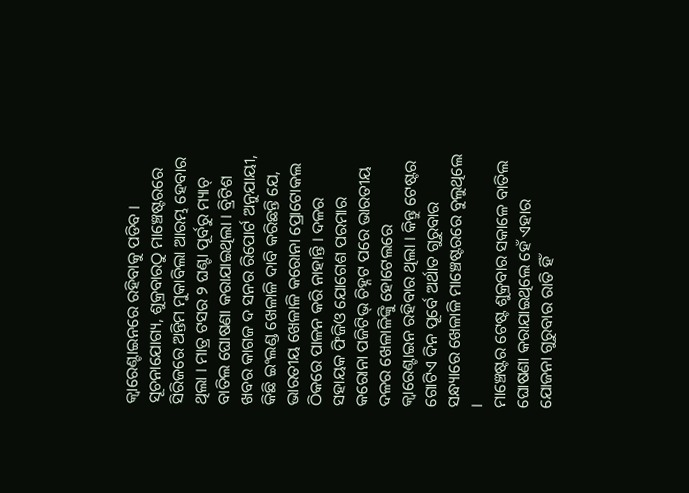କ୍ୱାରେଣ୍ଟାଇନରେ ରହିବାକୁ ପଡିବ ।
ସୂଚନାଯୋଗ୍ୟ, ଶୁକ୍ରବାରଠୁ ମାଞ୍ଚେଷ୍ଟରରେ ସିରିଜରେ ଅନ୍ତିମ ମୁକାବିଲା ଆରମ୍ଭ ହେବାର ଥିଲା । ମାତ୍ର ଟସର ୨ ଘଣ୍ଟା ପୂର୍ବରୁ ମ୍ୟାଚ୍ ବାତିଲ ଘୋଷଣା କରାଯାଇଥିଲା । ବ୍ରିଟିଶ ଖବର କାଗଜ ଦ ସନର ରିପୋର୍ଟ ଅନୁଯାୟୀ, କିଛି ଇଂଲଣ୍ଡ ଖେଳାଳି ଦାବି କରିଛନ୍ତି ଯେ, ଭାରତୀୟ ଖେଳାଳି କରୋନା ପ୍ରୋଟୋକଲ ଠିକରେ ପାଳନ କରି ନାହାନ୍ତି । ଦଳର ସହାୟକ ଫିଜିଓ ଯୋଗେଶ ପରମାର କରୋନା ପଜିଟିଭ୍ ଚିହ୍ନଟ ପରେ ଭାରତୀୟ ଦଳର ଖେଳାଳିଙ୍କୁି ହୋଟେଲରେ କ୍ୱାରେଣ୍ଟାଇନ ରହିବାର ଥିଲା । କିନ୍ତୁ ଟେଷ୍ଟର ଗୋଟିଏ ଦିନ ପୂର୍ବେ ଅର୍ଥାତ ଗୁରୁବାର ସନ୍ଧ୍ୟାରେ ଖେଳାଳି ମାଞ୍ଚେଷ୍ଟରରେ ବୁଲୁଥିଲେ ।
ମାଞ୍ଚେଷ୍ଟର ଟେଷ୍ଟ ଶୁକ୍ରବାର ସକାଳେ ବାତିଲ ଘୋଷଣା କରାଯାଇଥିଲେ ହେଁ ଏହାର ଯୋଜନା ଗୁରୁବାର ରାତି ହିଁ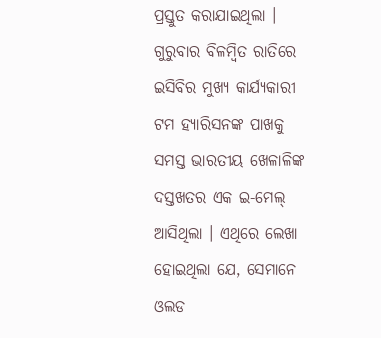ପ୍ରସ୍ତୁତ କରାଯାଇଥିଲା । ଗୁରୁବାର ବିଳମ୍ବିତ ରାତିରେ ଇସିବିର ମୁଖ୍ୟ କାର୍ଯ୍ୟକାରୀ ଟମ ହ୍ୟାରିସନଙ୍କ ପାଖକୁ ସମସ୍ତ ଭାରତୀୟ ଖେଳାଳିଙ୍କ ଦସ୍ତଖତର ଏକ ଇ-ମେଲ୍ ଆସିଥିଲା । ଏଥିରେ ଲେଖା ହୋଇଥିଲା ଯେ, ସେମାନେ ଓଲଡ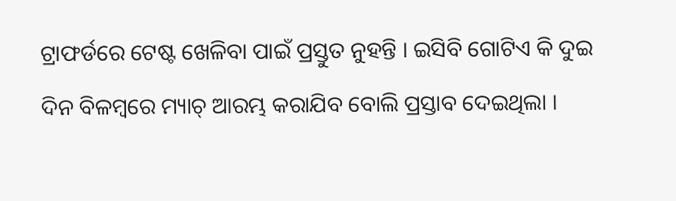ଟ୍ରାଫର୍ଡରେ ଟେଷ୍ଟ ଖେଳିବା ପାଇଁ ପ୍ରସ୍ତୁତ ନୁହନ୍ତି । ଇସିବି ଗୋଟିଏ କି ଦୁଇ ଦିନ ବିଳମ୍ବରେ ମ୍ୟାଚ୍ ଆରମ୍ଭ କରାଯିବ ବୋଲି ପ୍ରସ୍ତାବ ଦେଇଥିଲା ।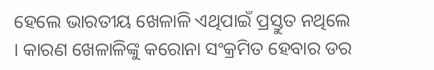ହେଲେ ଭାରତୀୟ ଖେଳାଳି ଏଥିପାଇଁ ପ୍ରସ୍ତୁତ ନଥିଲେ । କାରଣ ଖେଳାଳିଙ୍କୁ କରୋନା ସଂକ୍ରମିତ ହେବାର ଡର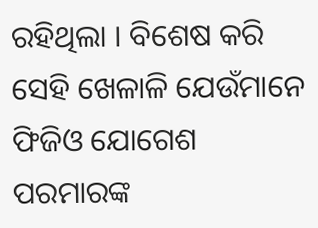ରହିଥିଲା । ବିଶେଷ କରି ସେହି ଖେଳାଳି ଯେଉଁମାନେ ଫିଜିଓ ଯୋଗେଶ ପରମାରଙ୍କ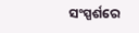ସଂସ୍ପର୍ଶରେ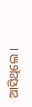ଆସିଥିଲେ ।